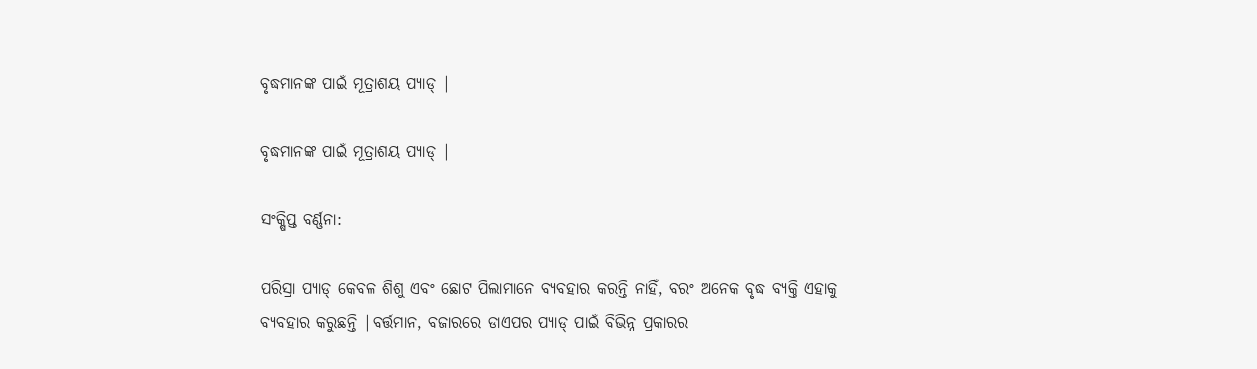ବୃଦ୍ଧମାନଙ୍କ ପାଇଁ ମୂତ୍ରାଶୟ ପ୍ୟାଡ୍ |

ବୃଦ୍ଧମାନଙ୍କ ପାଇଁ ମୂତ୍ରାଶୟ ପ୍ୟାଡ୍ |

ସଂକ୍ଷିପ୍ତ ବର୍ଣ୍ଣନା:

ପରିସ୍ରା ପ୍ୟାଡ୍ କେବଳ ଶିଶୁ ଏବଂ ଛୋଟ ପିଲାମାନେ ବ୍ୟବହାର କରନ୍ତି ନାହିଁ, ବରଂ ଅନେକ ବୃଦ୍ଧ ବ୍ୟକ୍ତି ଏହାକୁ ବ୍ୟବହାର କରୁଛନ୍ତି |ବର୍ତ୍ତମାନ, ବଜାରରେ ଡାଏପର ପ୍ୟାଡ୍ ପାଇଁ ବିଭିନ୍ନ ପ୍ରକାରର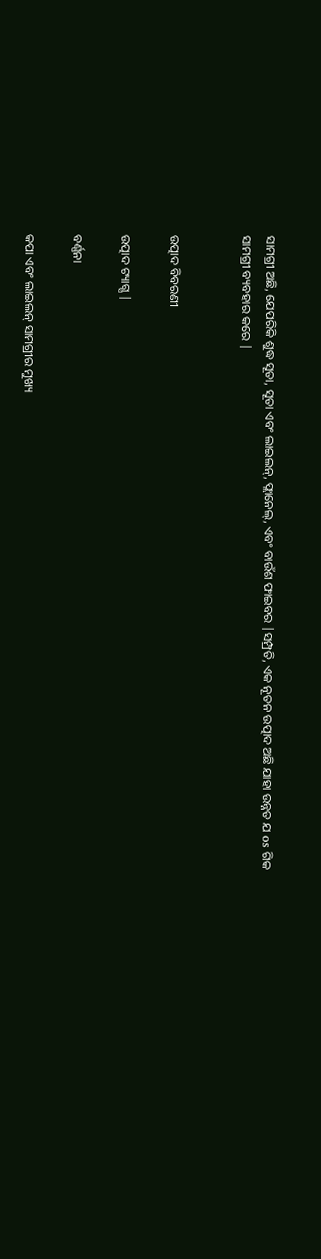ସାମଗ୍ରୀ ଅଛି, ଯେପରିକି ଶୁଦ୍ଧ ସୂତା, ସୂତା ଏବଂ ଲାଇଲନ୍, ଫ୍ଲାନେଲ୍, ଏବଂ ବାଉଁଶ ଫାଇବର |ସମ୍ପ୍ରତି, ଏକ ନୂତନ ଉତ୍ପାଦ ଅଛି ଯାହା ଉନ୍ନତ ଯ os ଗିକ ସାମଗ୍ରୀ ବ୍ୟବହାର କରେ |


ଉତ୍ପାଦ ବିବରଣୀ

ଉତ୍ପାଦ ଟ୍ୟାଗ୍ସ |

ବର୍ଣ୍ଣନା

କପା ଏବଂ ଲାଇଲନ୍ ସାମଗ୍ରୀର ମୁଖ୍ୟ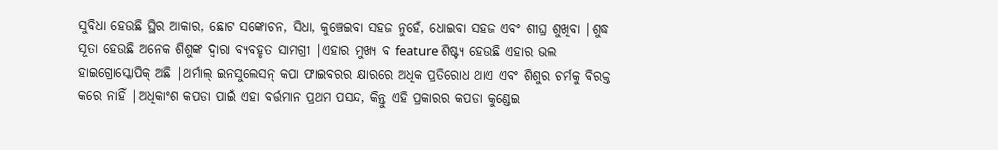ସୁବିଧା ହେଉଛି ସ୍ଥିର ଆକାର, ଛୋଟ ସଙ୍କୋଚନ, ସିଧା, କୁଞ୍ଚେଇବା ସହଜ ନୁହେଁ, ଧୋଇବା ସହଜ ଏବଂ ଶୀଘ୍ର ଶୁଖିବା |ଶୁଦ୍ଧ ସୂତା ହେଉଛି ଅନେକ ଶିଶୁଙ୍କ ଦ୍ୱାରା ବ୍ୟବହୃତ ସାମଗ୍ରୀ |ଏହାର ମୁଖ୍ୟ ବ feature ଶିଷ୍ଟ୍ୟ ହେଉଛି ଏହାର ଭଲ ହାଇଗ୍ରୋସ୍କୋପିକ୍ ଅଛି |ଥର୍ମାଲ୍ ଇନସୁଲେସନ୍ କପା ଫାଇବରର କ୍ଷାରରେ ଅଧିକ ପ୍ରତିରୋଧ ଥାଏ ଏବଂ ଶିଶୁର ଚର୍ମକୁ ବିରକ୍ତ କରେ ନାହିଁ |ଅଧିକାଂଶ କପଡା ପାଇଁ ଏହା ବର୍ତ୍ତମାନ ପ୍ରଥମ ପସନ୍ଦ, କିନ୍ତୁ ଏହି ପ୍ରକାରର କପଡା କୁଣ୍ଡେଇ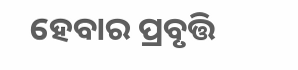ହେବାର ପ୍ରବୃତ୍ତି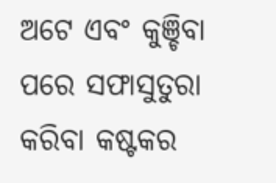ଅଟେ ଏବଂ କୁଞ୍ଚିବା ପରେ ସଫାସୁତୁରା କରିବା କଷ୍ଟକର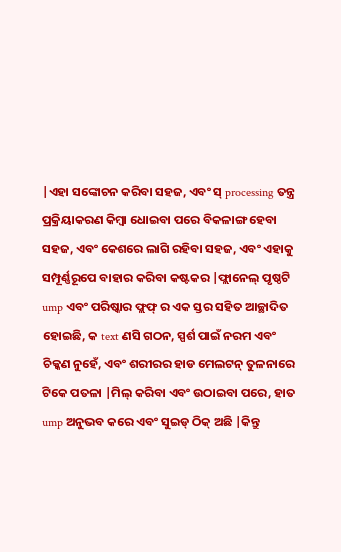|ଏହା ସଙ୍କୋଚନ କରିବା ସହଜ, ଏବଂ ସ୍ processing ତନ୍ତ୍ର ପ୍ରକ୍ରିୟାକରଣ କିମ୍ବା ଧୋଇବା ପରେ ବିକଳାଙ୍ଗ ହେବା ସହଜ, ଏବଂ କେଶରେ ଲାଗି ରହିବା ସହଜ, ଏବଂ ଏହାକୁ ସମ୍ପୂର୍ଣ୍ଣରୂପେ ବାହାର କରିବା କଷ୍ଟକର |ଫ୍ଲାନେଲ୍ ପୃଷ୍ଠଟି ump ଏବଂ ପରିଷ୍କାର ଫ୍ଲଫ୍ ର ଏକ ସ୍ତର ସହିତ ଆଚ୍ଛାଦିତ ହୋଇଛି, କ text ଣସି ଗଠନ, ସ୍ପର୍ଶ ପାଇଁ ନରମ ଏବଂ ଚିକ୍କଣ ନୁହେଁ, ଏବଂ ଶରୀରର ହାଡ ମେଲଟନ୍ ତୁଳନାରେ ଟିକେ ପତଳା |ମିଲ୍ କରିବା ଏବଂ ଉଠାଇବା ପରେ, ହାତ ump ଅନୁଭବ କରେ ଏବଂ ସୁଇଡ୍ ଠିକ୍ ଅଛି |କିନ୍ତୁ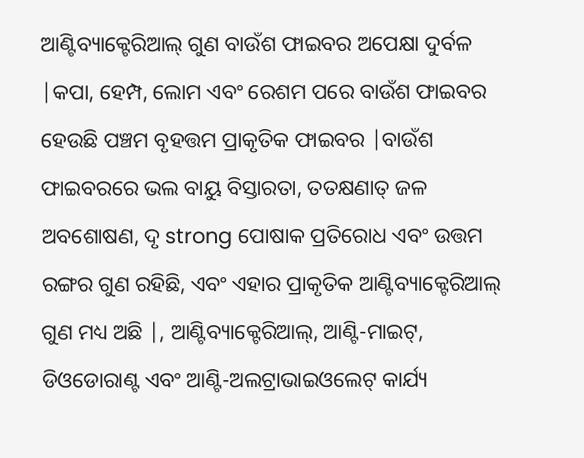ଆଣ୍ଟିବ୍ୟାକ୍ଟେରିଆଲ୍ ଗୁଣ ବାଉଁଶ ଫାଇବର ଅପେକ୍ଷା ଦୁର୍ବଳ |କପା, ହେମ୍ପ, ଲୋମ ଏବଂ ରେଶମ ପରେ ବାଉଁଶ ଫାଇବର ହେଉଛି ପଞ୍ଚମ ବୃହତ୍ତମ ପ୍ରାକୃତିକ ଫାଇବର |ବାଉଁଶ ଫାଇବରରେ ଭଲ ବାୟୁ ବିସ୍ତାରତା, ତତକ୍ଷଣାତ୍ ଜଳ ଅବଶୋଷଣ, ଦୃ strong ପୋଷାକ ପ୍ରତିରୋଧ ଏବଂ ଉତ୍ତମ ରଙ୍ଗର ଗୁଣ ରହିଛି, ଏବଂ ଏହାର ପ୍ରାକୃତିକ ଆଣ୍ଟିବ୍ୟାକ୍ଟେରିଆଲ୍ ଗୁଣ ମଧ୍ୟ ଅଛି |, ଆଣ୍ଟିବ୍ୟାକ୍ଟେରିଆଲ୍, ଆଣ୍ଟି-ମାଇଟ୍, ଡିଓଡୋରାଣ୍ଟ ଏବଂ ଆଣ୍ଟି-ଅଲଟ୍ରାଭାଇଓଲେଟ୍ କାର୍ଯ୍ୟ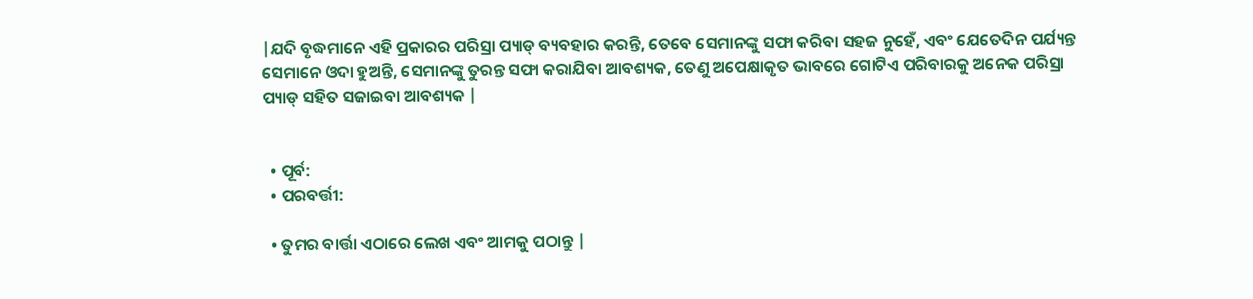|ଯଦି ବୃଦ୍ଧମାନେ ଏହି ପ୍ରକାରର ପରିସ୍ରା ପ୍ୟାଡ୍ ବ୍ୟବହାର କରନ୍ତି, ତେବେ ସେମାନଙ୍କୁ ସଫା କରିବା ସହଜ ନୁହେଁ, ଏବଂ ଯେତେଦିନ ପର୍ଯ୍ୟନ୍ତ ସେମାନେ ଓଦା ହୁଅନ୍ତି, ସେମାନଙ୍କୁ ତୁରନ୍ତ ସଫା କରାଯିବା ଆବଶ୍ୟକ, ତେଣୁ ଅପେକ୍ଷାକୃତ ଭାବରେ ଗୋଟିଏ ପରିବାରକୁ ଅନେକ ପରିସ୍ରା ପ୍ୟାଡ୍ ସହିତ ସଜାଇବା ଆବଶ୍ୟକ |


  • ପୂର୍ବ:
  • ପରବର୍ତ୍ତୀ:

  • ତୁମର ବାର୍ତ୍ତା ଏଠାରେ ଲେଖ ଏବଂ ଆମକୁ ପଠାନ୍ତୁ |